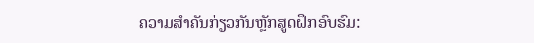ຄວາມສຳຄັນກ່ຽວກັນຫຼັກສູດຝຶກອົບຮົມ: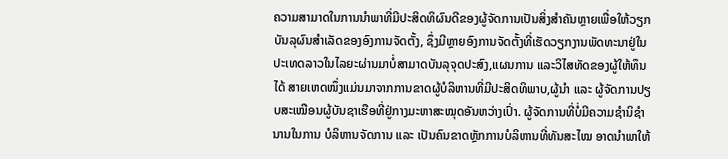ຄວາມສາມາດໃນການນຳພາທີ່ມີປະສິດທິຜົນດີຂອງຜູ້ຈັດການເປັນສິ່ງສຳຄັນຫຼາຍເພື່ອໃຫ້ວຽກບັນລຸຜົນສຳເລັດຂອງອົງການຈັດຕັ້ງ, ຊຶ່ງມີຫຼາຍອົງການຈັດຕັ້ງທີ່ເຮັດວຽກງານພັດທະນາຢູ່ໃນປະເທດລາວໃນໄລຍະຜ່ານມາບໍ່ສາມາດບັນລຸຈຸດປະສົງ,ແຜນການ ແລະວິໄສທັດຂອງຜູ້ໃຫ້ທຶນໄດ້ ສາຍເຫດໜຶ່ງແມ່ນມາຈາກການຂາດຜູ້ບໍລິຫານທີ່ມີປະສິດທິພາບ,ຜູ້ນຳ ແລະ ຜູ້ຈັດການປຽບສະເໝືອນຜູ້ບັນຊາເຮືອທີ່ຢູ່ກາງມະຫາສະໝຸດອັນຫວ່າງເປົ່າ. ຜູ້ຈັດການທີ່ບໍ່ມີຄວາມຊຳນິຊຳນານໃນການ ບໍລິຫານຈັດການ ແລະ ເປັນຄົນຂາດຫຼັກການບໍລິຫານທີ່ທັນສະໄໝ ອາດນຳພາໃຫ້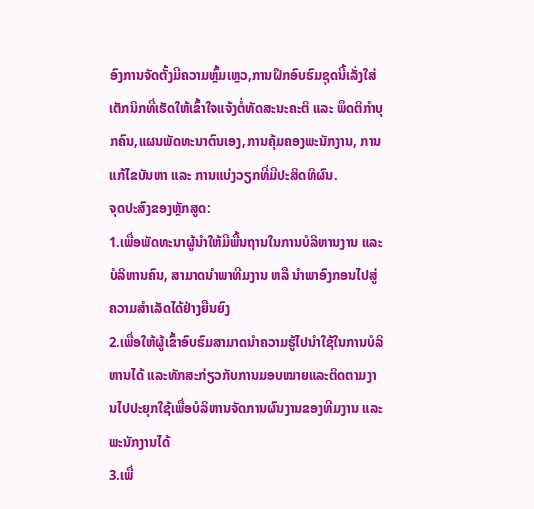ອົງການຈັດຕັ້ງມີຄວາມຫຼົ້ມເຫຼວ,ການຝຶກອົບຮົມຊຸດນີ້ເລັ່ງໃສ່ເຕັກນິກທີ່ເຮັດໃຫ້ເຂົ້າໃຈແຈ້ງຕໍ່ທັດສະນະຄະຕິ ແລະ ພຶດຕິກຳບຸກຄົນ,ແຜນພັດທະນາຕົນເອງ,ການຄຸ້ມຄອງພະນັກງານ, ການແກ້ໄຂບັນຫາ ແລະ ການແບ່ງວຽກທີ່ມີປະສິດທິຜົນ.
ຈຸດປະສົງຂອງຫຼັກສູດ:
1.ເພື່ອພັດທະນາຜູ້ນຳໃຫ້ມີພື້ນຖານໃນການບໍລິຫານງານ ແລະ ບໍລິຫານຄົນ, ສາມາດນຳພາທີມງານ ຫລື ນຳພາອົງກອນໄປສູ່ຄວາມສຳເລັດໄດ້ຢ່າງຍືນຍົງ
2.ເພື່ອໃຫ້ຜູ້ເຂົ້າອົບຮົມສາມາດນຳຄວາມຮູ້ໄປນຳໃຊ້ໃນການບໍລິຫານໄດ້ ແລະທັກສະກ່ຽວກັບການມອບໝາຍແລະຕິດຕາມງານໄປປະຍຸກໃຊ້ເພື່ອບໍລິຫານຈັດການຜົນງານຂອງທີມງານ ແລະ ພະນັກງານໄດ້
3.ເພື່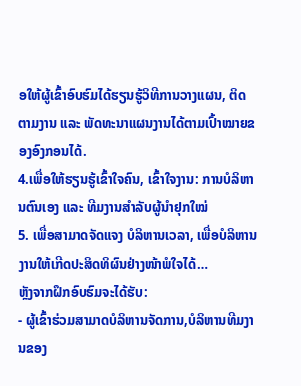ອໃຫ້ຜູ້ເຂົ້າອົບຮົມໄດ້ຮຽນຮູ້ວິທີການວາງແຜນ, ຕິດຕາມງານ ແລະ ພັດທະນາແຜນງານໄດ້ຕາມເປົ້າໝາຍຂອງອົງກອນໄດ້.
4.ເພື່ອໃຫ້ຮຽນຮູ້ເຂົ້າໃຈຄົນ, ເຂົ້າໃຈງານ: ການບໍລິຫານຕົນເອງ ແລະ ທີມງານສຳລັບຜູ້ນຳຢຸກໃໝ່
5. ເພື່ອສາມາດຈັດແຈງ ບໍລິຫານເວລາ, ເພື່ອບໍລິຫານງານໃຫ້ເກີດປະສິດທິຜົນຢ່າງໜ້າພໍໃຈໄດ້…
ຫຼັງຈາກຝຶກອົບຮົມຈະໄດ້ຮັບ:
- ຜູ້ເຂົ້າຮ່ວມສາມາດບໍລິຫານຈັດການ,ບໍລິຫານທີມງານຂອງ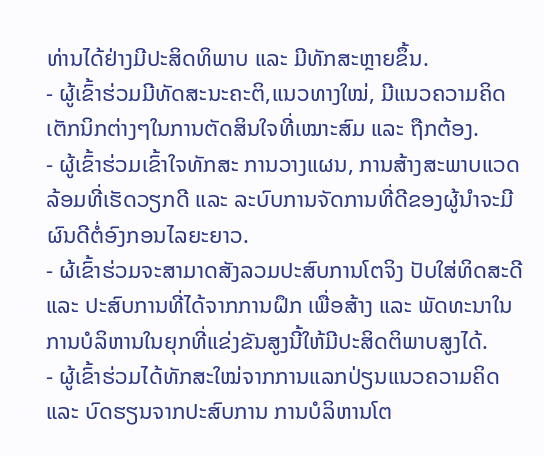ທ່ານໄດ້ຢ່າງມີປະສິດທິພາບ ແລະ ມີທັກສະຫຼາຍຂຶ້ນ.
- ຜູ້ເຂົ້າຮ່ວມມີທັດສະນະຄະຕິ,ແນວທາງໃໝ່, ມີແນວຄວາມຄິດເຕັກນິກຕ່າງໆໃນການຕັດສິນໃຈທີ່ເໝາະສົມ ແລະ ຖືກຕ້ອງ.
- ຜູ້ເຂົ້າຮ່ວມເຂົ້າໃຈທັກສະ ການວາງແຜນ, ການສ້າງສະພາບແວດລ້ອມທີ່ເຮັດວຽກດີ ແລະ ລະບົບການຈັດການທີ່ດີຂອງຜູ້ນຳຈະມີຜົນດີຕໍ່ອົງກອນໄລຍະຍາວ.
- ຜ້ເຂົ້າຮ່ວມຈະສາມາດສັງລວມປະສົບການໂຕຈິງ ປັບໃສ່ທິດສະດີ ແລະ ປະສົບການທີ່ໄດ້ຈາກການຝຶກ ເພື່ອສ້າງ ແລະ ພັດທະນາໃນການບໍລິຫານໃນຍຸກທີ່ແຂ່ງຂັນສູງນີ້ໃຫ້ມີປະສິດຕິພາບສູງໄດ້.
- ຜູ້ເຂົ້າຮ່ວມໄດ້ທັກສະໃໝ່ຈາກການແລກປ່ຽນແນວຄວາມຄິດ ແລະ ບົດຮຽນຈາກປະສົບການ ການບໍລິຫານໂຕ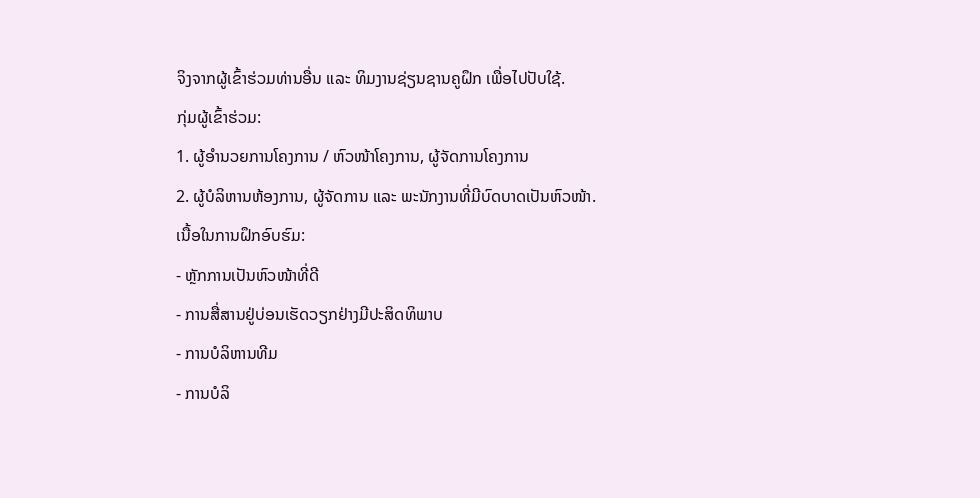ຈິງຈາກຜູ້ເຂົ້າຮ່ວມທ່ານອື່ນ ແລະ ທິມງານຊ່ຽນຊານຄູຝຶກ ເພື່ອໄປປັບໃຊ້.
ກຸ່ມຜູ້ເຂົ້າຮ່ວມ:
1. ຜູ້ອໍານວຍການໂຄງການ / ຫົວໜ້າໂຄງການ, ຜູ້ຈັດການໂຄງການ
2. ຜູ້ບໍລິຫານຫ້ອງການ, ຜູ້ຈັດການ ແລະ ພະນັກງານທີ່ມີບົດບາດເປັນຫົວໜ້າ.
ເນື້ອໃນການຝຶກອົບຮົມ:
- ຫຼັກການເປັນຫົວໜ້າທີ່ດີ
- ການສື່ສານຢູ່ບ່ອນເຮັດວຽກຢ່າງມີປະສິດທິພາບ
- ການບໍລິຫານທີມ
- ການບໍລິ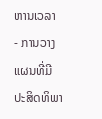ຫານເວລາ
- ການວາງແຜນທີ່ມີປະສິດທິພາ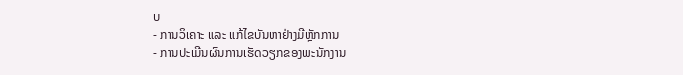ບ
- ການວິເຄາະ ແລະ ແກ້ໄຂບັນຫາຢ່າງມີຫຼັກການ
- ການປະເມີນຜົນການເຮັດວຽກຂອງພະນັກງານ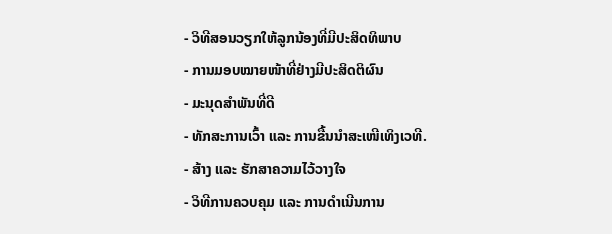- ວິທີສອນວຽກໃຫ້ລູກນ້ອງທີ່ມີປະສິດທິພາບ
- ການມອບໝາຍໜ້າທີ່ຢ່າງມີປະສິດຕິຜົນ
- ມະນຸດສຳພັນທີ່ດີ
- ທັກສະການເວົ້າ ແລະ ການຂື້ນນຳສະເໜີເທິງເວທີ.
- ສ້າງ ແລະ ຮັກສາຄວາມໄວ້ວາງໃຈ
- ວິທີການຄວບຄຸມ ແລະ ການດຳເນີນການ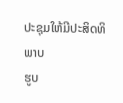ປະຊຸມໃຫ້ມີປະສິດທິພາບ
ຮູບ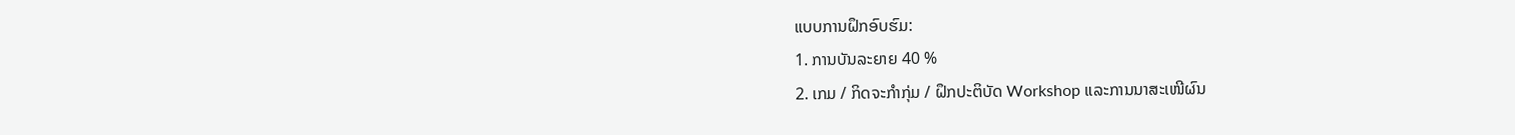ແບບການຝຶກອົບຮົມ:
1. ການບັນລະຍາຍ 40 %
2. ເກມ / ກິດຈະກຳກຸ່ມ / ຝຶກປະຕິບັດ Workshop ແລະການນາສະເໜີຜົນ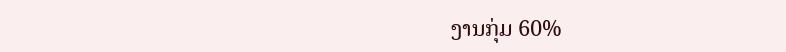ງານກຸ່ມ 60%